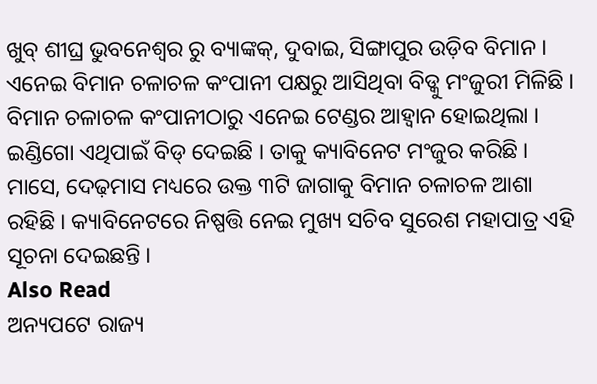ଖୁବ୍ ଶୀଘ୍ର ଭୁବନେଶ୍ୱର ରୁ ବ୍ୟାଙ୍କକ୍, ଦୁବାଇ, ସିଙ୍ଗାପୁର ଉଡ଼ିବ ବିମାନ । ଏନେଇ ବିମାନ ଚଳାଚଳ କଂପାନୀ ପକ୍ଷରୁ ଆସିଥିବା ବିଡ୍କୁ ମଂଜୁରୀ ମିଳିଛି । ବିମାନ ଚଳାଚଳ କଂପାନୀଠାରୁ ଏନେଇ ଟେଣ୍ଡର ଆହ୍ୱାନ ହୋଇଥିଲା । ଇଣ୍ଡିଗୋ ଏଥିପାଇଁ ବିଡ୍ ଦେଇଛି । ତାକୁ କ୍ୟାବିନେଟ ମଂଜୁର କରିଛି । ମାସେ, ଦେଢ଼ମାସ ମଧ୍ୟରେ ଉକ୍ତ ୩ଟି ଜାଗାକୁ ବିମାନ ଚଳାଚଳ ଆଶା ରହିଛି । କ୍ୟାବିନେଟରେ ନିଷ୍ପତ୍ତି ନେଇ ମୁଖ୍ୟ ସଚିବ ସୁରେଶ ମହାପାତ୍ର ଏହି ସୂଚନା ଦେଇଛନ୍ତି ।
Also Read
ଅନ୍ୟପଟେ ରାଜ୍ୟ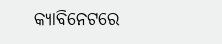କ୍ୟାବିନେଟରେ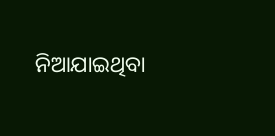ନିଆଯାଇଥିବା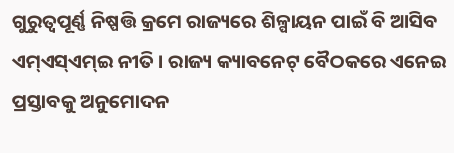ଗୁରୁତ୍ୱପୂର୍ଣ୍ଣ ନିଷ୍ପତ୍ତି କ୍ରମେ ରାଜ୍ୟରେ ଶିଳ୍ପାୟନ ପାଇଁ ବି ଆସିବ ଏମ୍ଏସ୍ଏମ୍ଇ ନୀତି । ରାଜ୍ୟ କ୍ୟାବନେଟ୍ ବୈଠକରେ ଏନେଇ ପ୍ରସ୍ତାବକୁ ଅନୁମୋଦନ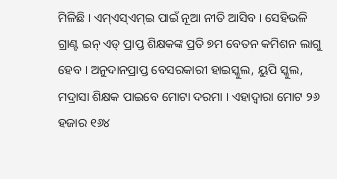ମିଳିଛି । ଏମ୍ଏସ୍ଏମ୍ଇ ପାଇଁ ନୂଆ ନୀତି ଆସିବ । ସେହିଭଳି ଗ୍ରାଣ୍ଟ ଇନ୍ ଏଡ୍ ପ୍ରାପ୍ତ ଶିକ୍ଷକଙ୍କ ପ୍ରତି ୭ମ ବେତନ କମିଶନ ଲାଗୁ ହେବ । ଅନୁଦାନପ୍ରାପ୍ତ ବେସରକାରୀ ହାଇସ୍କୁଲ, ୟୁପି ସ୍କୁଲ, ମଦ୍ରାସା ଶିକ୍ଷକ ପାଇବେ ମୋଟା ଦରମା । ଏହାଦ୍ୱାରା ମୋଟ ୨୬ ହଜାର ୧୬୪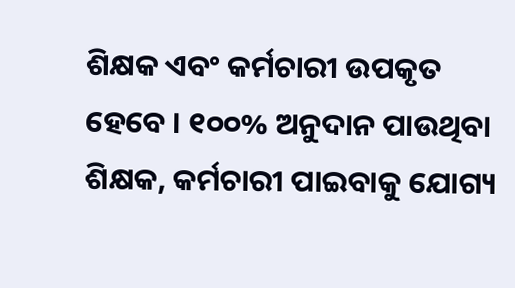ଶିକ୍ଷକ ଏବଂ କର୍ମଚାରୀ ଉପକୃତ ହେବେ । ୧୦୦% ଅନୁଦାନ ପାଉଥିବା ଶିକ୍ଷକ, କର୍ମଚାରୀ ପାଇବାକୁ ଯୋଗ୍ୟ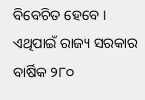ବିବେଚିତ ହେବେ । ଏଥିପାଇଁ ରାଜ୍ୟ ସରକାର ବାର୍ଷିକ ୨୮୦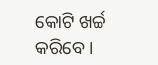କୋଟି ଖର୍ଚ୍ଚ କରିବେ ।